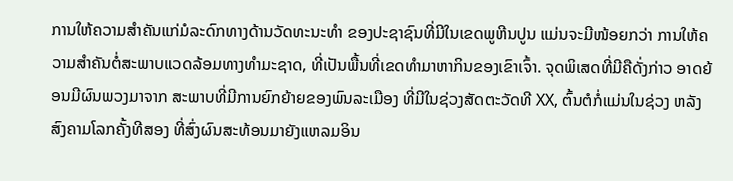ການໃຫ້ຄວາມສຳຄັນແກ່ມໍລະດົກທາງດ້ານວັດທະນະທຳ ຂອງປະຊາຊົນທີ່ມີໃນເຂດພູຫີນປູນ ແມ່ນຈະມີໜ້ອຍກວ່າ ການໃຫ້ຄວາມສຳຄັນຕໍ່ສະພາບແວດລ້ອມທາງທໍາມະຊາດ, ທີ່ເປັນພື້ນທີ່ເຂດທຳມາຫາກິນຂອງເຂົາເຈົ້າ. ຈຸດພິເສດທີ່ມີຄືດັ່ງກ່າວ ອາດຍ້ອນມີຜົນພວງມາຈາກ ສະພາບທີ່ມີການຍົກຍ້າຍຂອງພົນລະເມືອງ ທີ່ມີໃນຊ່ວງສັດຕະວັດທີ XX, ຕົ້ນຕໍກໍ່ແມ່ນໃນຊ່ວງ ຫລັງສົງຄາມໂລກຄັ້ງທີສອງ ທີ່ສົ່ງຜົນສະທ້ອນມາຍັງແຫລມອິນ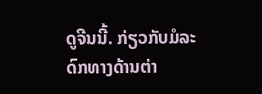ດູຈີນນີ້. ກ່ຽວກັບມໍລະດົກທາງດ້ານຕ່າ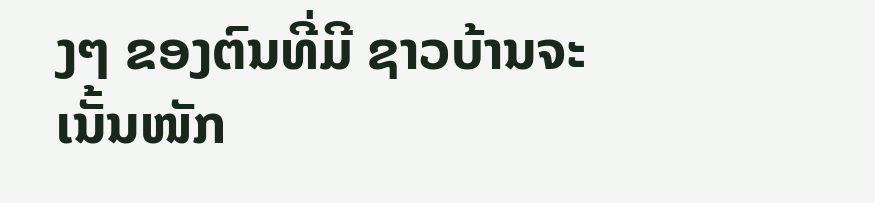ງໆ ຂອງຕົນທີ່ມີ ຊາວບ້ານຈະເນັ້ນໜັກ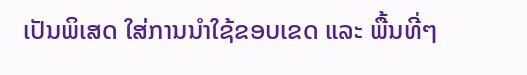ເປັນພິເສດ ໃສ່ການນຳໃຊ້ຂອບເຂດ ແລະ ພື້ນທີ່ໆ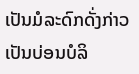ເປັນມໍລະດົກດັ່ງກ່າວ ເປັນບ່ອນບໍລິ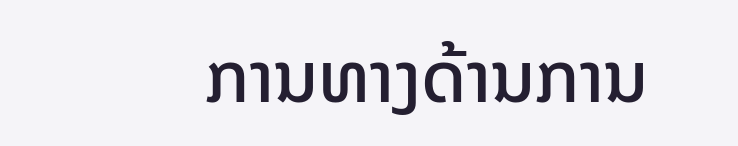ການທາງດ້ານການ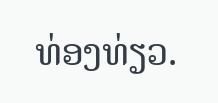ທ່ອງທ່ຽວ.